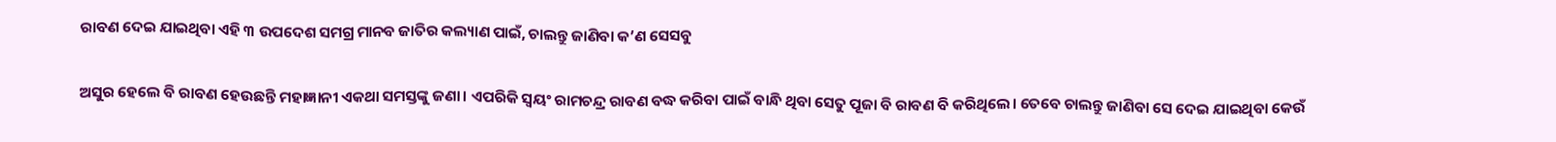ରାବଣ ଦେଇ ଯାଇଥିବା ଏହି ୩ ଉପଦେଶ ସମଗ୍ର ମାନବ ଜାତିର କଲ୍ୟାଣ ପାଇଁ, ଚାଲନ୍ତୁ ଜାଣିବା କ’ଣ ସେସବୁ

ଅସୁର ହେଲେ ବି ରାବଣ ହେଉଛନ୍ତି ମହାଜ୍ଞାନୀ ଏକଥା ସମସ୍ତଙ୍କୁ ଜଣା। ଏପରିକି ସ୍ୱୟଂ ରାମଚନ୍ଦ୍ର ରାବଣ ବଦ୍ଧ କରିବା ପାଇଁ ବାନ୍ଧି ଥିବା ସେତୁ ପୂଜା ବି ରାବଣ ବି କରିଥିଲେ। ତେବେ ଚାଲନ୍ତୁ ଜାଣିବା ସେ ଦେଇ ଯାଇଥିବା କେଉଁ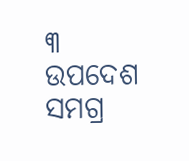୩ ଉପଦେଶ ସମଗ୍ର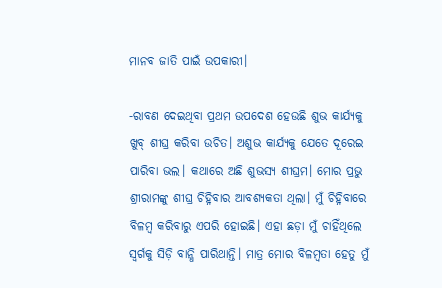ମାନବ ଜାତି ପାଇଁ ଉପକାରୀ।

-ରାବଣ ଦେଇଥିବା ପ୍ରଥମ ଉପଦେଶ ହେଉଛି ଶୁଭ କାର୍ଯ୍ୟକୁ ଖୁବ୍‌ ଶୀଘ୍ର କରିବା ଉଚିତ। ଅଶୁଭ କାର୍ଯ୍ୟକୁ ଯେତେ ଦୂରେଇ ପାରିବା ଭଲ। କଥାରେ ଅଛି ଶୁଭସ୍ୟ ଶୀଘ୍ରମ। ମୋର ପ୍ରଭୁ ଶ୍ରୀରାମଙ୍କୁ ଶୀଘ୍ର ଚିହ୍ନିବାର ଆବଶ୍ୟକତା ଥିଲା। ମୁଁ ଚିହ୍ନିବାରେ ବିଳମ୍ବ କରିବାରୁ ଏପରି ହୋଇଛି। ଏହା ଛଡ଼ା ମୁଁ ଚାହିଁଥିଲେ ସ୍ୱର୍ଗକୁ ସିଡ଼ି ବାନ୍ଧି ପାରିଥାନ୍ତି। ମାତ୍ର ମୋର ବିଳମ୍ବତା ହେତୁ ମୁଁ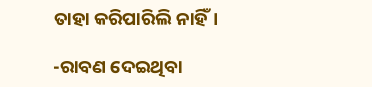ତାହା କରିପାରିଲି ନାହିଁ।

-ରାବଣ ଦେଇଥିବା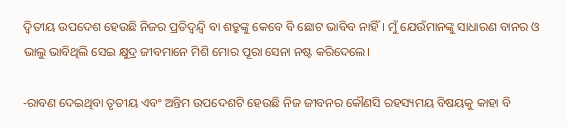ଦ୍ୱିତୀୟ ଉପଦେଶ ହେଉଛି ନିଜର ପ୍ରତିଦ୍ୱନ୍ଦ୍ୱି ବା ଶତ୍ରୁଙ୍କୁ କେବେ ବି ଛୋଟ ଭାବିବ ନାହିଁ। ମୁଁ ଯେଉଁମାନଙ୍କୁ ସାଧାରଣ ବାନର ଓ ଭାଲୁ ଭାବିଥିଲି ସେଇ କ୍ଷୁଦ୍ର ଜୀବମାନେ ମିଶି ମୋର ପୂରା ସେନା ନଷ୍ଟ କରିଦେଲେ।

-ରାବଣ ଦେଇଥିବା ତୃତୀୟ ଏବଂ ଅନ୍ତିମ ଉପଦେଶଟି ହେଉଛି ନିଜ ଜୀବନର କୌଣସି ରହସ୍ୟମୟ ବିଷୟକୁ କାହା ବି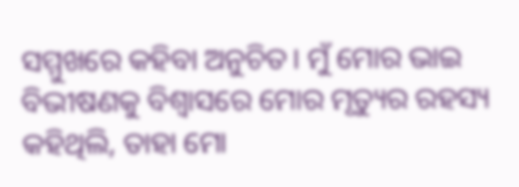ସମ୍ମୁଖରେ କହିବା ଅନୁଚିତ। ମୁଁ ମୋର ଭାଇ ବିଭୀଷଣକୁ ବିଶ୍ୱାସରେ ମୋର ମୃତ୍ୟୁର ରହସ୍ୟ କହିଥିଲି, ତାହା ମୋ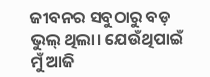ଜୀବନର ସବୁଠାରୁ ବଡ଼ ଭୁଲ୍‌ ଥିଲା। ଯେଉଁଥିପାଇଁ ମୁଁ ଆଜି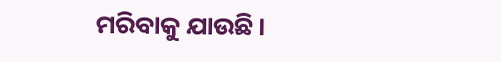ମରିବାକୁ ଯାଉଛି।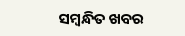ସମ୍ବନ୍ଧିତ ଖବର